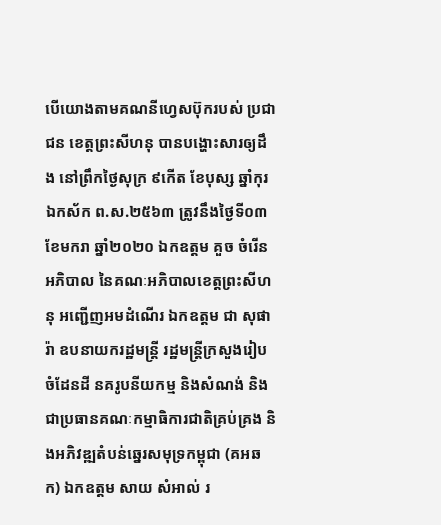បើយោងតាមគណនីហ្វេសប៊ុករបស់ ប្រជាជន ខេត្តព្រះសីហនុ បានបង្ហោះសារឲ្យដឹង នៅព្រឹកថ្ងៃសុក្រ ៩កើត ខែបុស្ស ឆ្នាំកុរ ឯកស័ក ព.ស.២៥៦៣ ត្រូវនឹងថ្ងៃទី០៣ ខែមករា ឆ្នាំ២០២០ ឯកឧត្តម គួច ចំរើន អភិបាល នៃគណៈអភិបាលខេត្តព្រះសីហនុ អញ្ជើញអមដំណើរ ឯកឧត្តម ជា សុផារ៉ា ឧបនាយករដ្ឋមន្រ្តី រដ្ឋមន្ត្រីក្រសួងរៀបចំដែនដី នគរូបនីយកម្ម និងសំណង់ និងជាប្រធានគណៈកម្មាធិការជាតិគ្រប់គ្រង និងអភិវឌ្ឍតំបន់ឆ្នេរសមុទ្រកម្ពុជា (គអឆក) ឯកឧត្តម សាយ សំអាល់ រ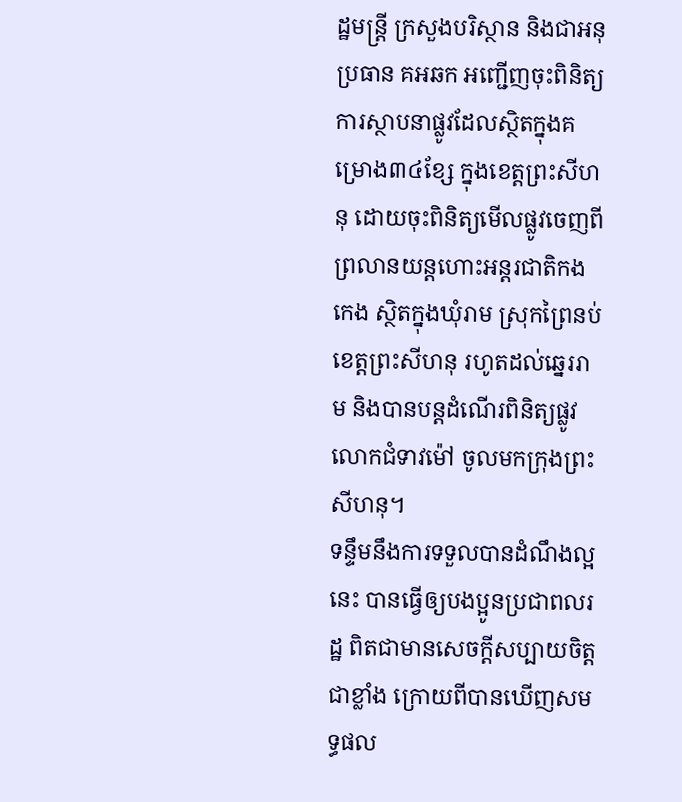ដ្ឋមន្ត្រី ក្រសួងបរិស្ថាន និងជាអនុប្រធាន គអឆក អញ្ជើញចុះពិនិត្យការស្ថាបនាផ្លូវដែលស្ថិតក្នុងគម្រោង៣៤ខ្សែ ក្នុងខេត្តព្រះសីហនុ ដោយចុះពិនិត្យមើលផ្លូវចេញពីព្រលានយន្តហោះអន្តរជាតិកងកេង ស្ថិតក្នុងឃុំរាម ស្រុកព្រៃនប់ ខេត្តព្រះសីហនុ រហូតដល់ឆ្នេររាម និងបានបន្តដំណើរពិនិត្យផ្លូវលោកជំទាវម៉ៅ ចូលមកក្រុងព្រះសីហនុ។
ទន្ទឹមនឹងការទទួលបានដំណឹងល្អនេះ បានធ្វើឲ្យបងប្អូនប្រជាពលរដ្ឋ ពិតជាមានសេចក្តីសប្បាយចិត្តជាខ្លាំង ក្រោយពីបានឃើញសមទ្ធផល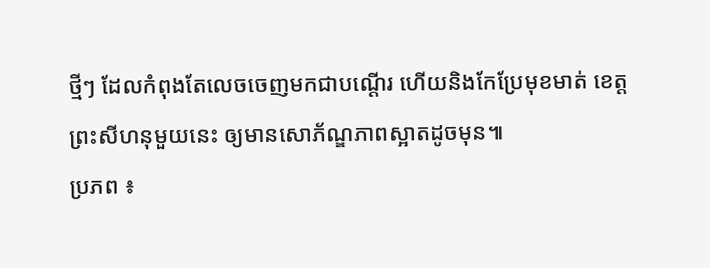ថ្មីៗ ដែលកំពុងតែលេចចេញមកជាបណ្តើរ ហើយនិងកែប្រែមុខមាត់ ខេត្តព្រះសីហនុមួយនេះ ឲ្យមានសោភ័ណ្ឌភាពស្អាតដូចមុន៕
ប្រភព ៖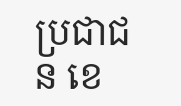ប្រជាជន ខេ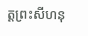ត្តព្រះសីហនុ